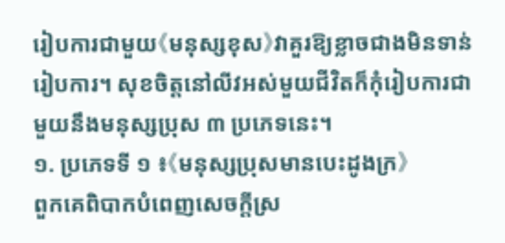រៀបការជាមួយ《មនុស្សខុស》វាគួរឱ្យខ្លាចជាងមិនទាន់រៀបការ។ សុខចិត្តនៅលីវអស់មួយជីវិតក៏កុំរៀបការជាមួយនឹងមនុស្សប្រុស ៣ ប្រភេទនេះ។
១. ប្រភេទទី ១ ៖《មនុស្សប្រុសមានបេះដូងក្រ》
ពួកគេពិបាកបំពេញសេចក្តីស្រ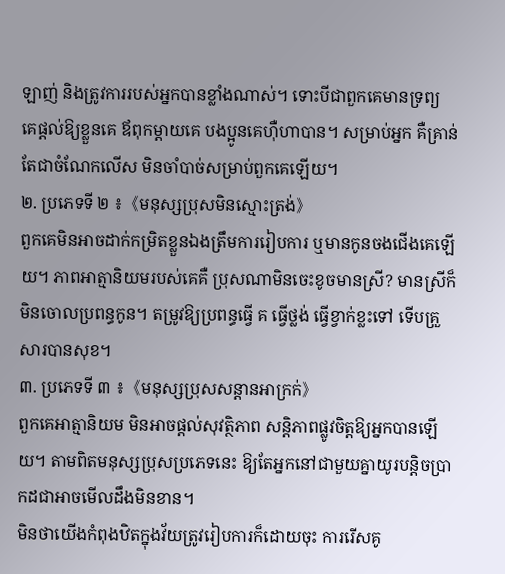ឡាញ់ និងត្រូវការរបស់អ្នកបានខ្លាំងណាស់។ ទោះបីជាពួកគេមានទ្រព្យ គេផ្តល់ឱ្យខ្លួនគេ ឪពុកម្តាយគេ បងប្អូនគេហ៊ឺហាបាន។ សម្រាប់អ្នក គឺគ្រាន់តែជាចំណែកលើស មិនចាំបាច់សម្រាប់ពួកគេឡើយ។
២. ប្រភេទទី ២ ៖《មនុស្សប្រុសមិនស្មោះត្រង់》
ពួកគេមិនអាចដាក់កម្រិតខ្លួនឯងត្រឹមការរៀបការ ឬមានកូនចងជើងគេឡើយ។ ភាពអាត្មានិយមរបស់គេគឺ ប្រុសណាមិនចេះខូចមានស្រី? មានស្រីក៏មិនចោលប្រពន្ធកូន។ តម្រូវឱ្យប្រពន្ធធ្វើ គ ធ្វើថ្លង់ ធ្វើខ្វាក់ខ្លះទៅ ទើបគ្រួសារបានសុខ។
៣. ប្រភេទទី ៣ ៖《មនុស្សប្រុសសន្តានអាក្រក់》
ពួកគេអាត្មានិយម មិនអាចផ្តល់សុវត្ថិភាព សន្តិភាពផ្លូវចិត្តឱ្យអ្នកបានឡើយ។ តាមពិតមនុស្សប្រុសប្រភេទនេះ ឱ្យតែអ្នកនៅជាមួយគ្នាយូរបន្តិចប្រាកដជាអាចមើលដឹងមិនខាន។
មិនថាយើងកំពុងឋិតក្នុងវ័យត្រូវរៀបការក៏ដោយចុះ ការរើសគូ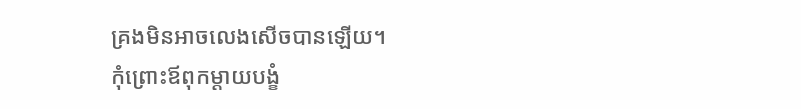គ្រងមិនអាចលេងសើចបានឡើយ។
កុំព្រោះឪពុកម្តាយបង្ខំ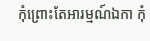កុំព្រោះតែអារម្មណ៍ឯកា កុំ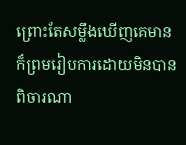ព្រោះតែសម្លឹងឃើញគេមាន ក៏ព្រមរៀបការដោយមិនបានពិចារណា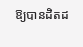ឱ្យបានដិតដ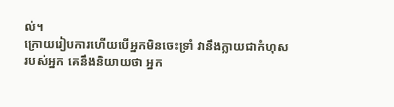ល់។
ក្រោយរៀបការហើយបើអ្នកមិនចេះទ្រាំ វានឹងក្លាយជាកំហុសរបស់អ្នក គេនឹងនិយាយថា អ្នក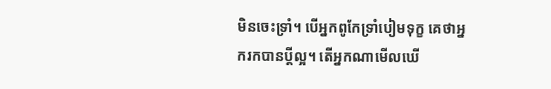មិនចេះទ្រាំ។ បើអ្នកពូកែទ្រាំបៀមទុក្ខ គេថាអ្នករកបានប្តីល្អ។ តើអ្នកណាមើលឃើ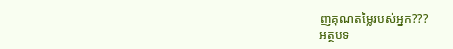ញគុណតម្លៃរបស់អ្នក???
អត្ថបទ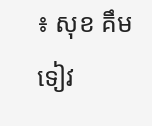៖ សុខ គឹមទៀវ